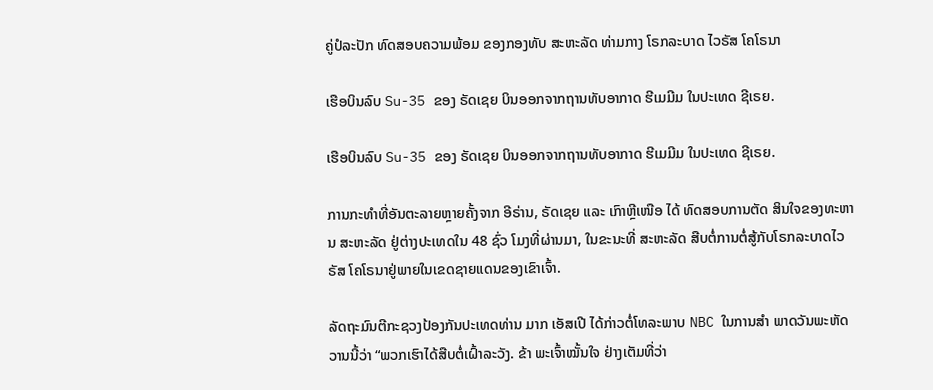ຄູ່ປໍລະປັກ ທົດສອບຄວາມພ້ອມ ຂອງກອງທັບ ສະຫະລັດ ທ່າມກາງ ໂຣກລະບາດ ໄວຣັສ ໂຄໂຣນາ

ເຮືອບິນລົບ Su-35 ຂອງ ຣັດເຊຍ ບິນອອກຈາກຖານທັບອາກາດ ຮີເມມີມ ໃນປະເທດ ຊີເຣຍ.

ເຮືອບິນລົບ Su-35 ຂອງ ຣັດເຊຍ ບິນອອກຈາກຖານທັບອາກາດ ຮີເມມີມ ໃນປະເທດ ຊີເຣຍ.

ການກະທຳທີ່ອັນຕະລາຍຫຼາຍຄັ້ງຈາກ ອີຣ່ານ, ຣັດເຊຍ ແລະ ເກົາຫຼີເໜືອ ໄດ້ ທົດສອບການຕັດ ສິນໃຈຂອງທະຫານ ສະຫະລັດ ຢູ່ຕ່າງປະເທດໃນ 48 ຊົ່ວ ໂມງທີ່ຜ່ານມາ, ໃນຂະນະທີ່ ສະຫະລັດ ສືບຕໍ່ການຕໍ່ສູ້ກັບໂຣກລະບາດໄວຣັສ ໂຄໂຣນາຢູ່ພາຍໃນເຂດຊາຍແດນຂອງເຂົາເຈົ້າ.

ລັດຖະມົນຕີກະຊວງປ້ອງກັນປະເທດທ່ານ ມາກ ເອັສເປີ ໄດ້ກ່າວຕໍ່ໂທລະພາບ NBC ໃນການສຳ ພາດວັນພະຫັດວານນີ້ວ່າ “ພວກເຮົາໄດ້ສືບຕໍ່ເຝົ້າລະວັງ. ຂ້າ ພະເຈົ້າໝັ້ນໃຈ ຢ່າງເຕັມທີ່ວ່າ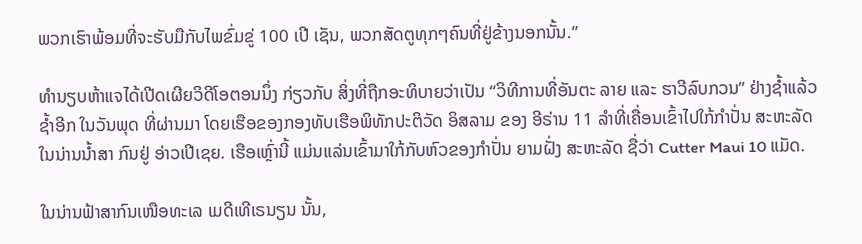ພວກເຮົາພ້ອມທີ່ຈະຮັບມືກັບໄພຂົ່ມຂູ່ 100 ເປີ ເຊັນ, ພວກສັດຕູທຸກໆຄົນທີ່ຢູ່ຂ້າງນອກນັ້ນ.”

ທຳນຽບຫ້າແຈໄດ້ເປີດເຜີຍວິດີໂອຕອນນຶ່ງ ກ່ຽວກັບ ສິ່ງທີ່ຖືກອະທິບາຍວ່າເປັນ “ວິທີການທີ່ອັນຕະ ລາຍ ແລະ ຮາວີລົບກວນ” ຢ່າງຊໍ້າແລ້ວຊໍ້າອີກ ໃນວັນພຸດ ທີ່ຜ່ານມາ ໂດຍເຮືອຂອງກອງທັບເຮືອພິທັກປະຕິວັດ ອິສລາມ ຂອງ ອີຣ່ານ 11 ລຳທີ່ເຄື່ອນເຂົ້າໄປໃກ້ກຳປັ່ນ ສະຫະລັດ ໃນນ່ານນໍ້າສາ ກົນຢູ່ ອ່າວເປີເຊຍ. ເຮືອເຫຼົ່ານີ້ ແມ່ນແລ່ນເຂົ້າມາໃກ້ກັບຫົວຂອງກຳປັ່ນ ຍາມຝັ່ງ ສະຫະລັດ ຊື່ວ່າ Cutter Maui 10 ແມັດ.

ໃນນ່ານຟ້າສາກົນເໜືອທະເລ ເມດີເທີເຣນຽນ ນັ້ນ,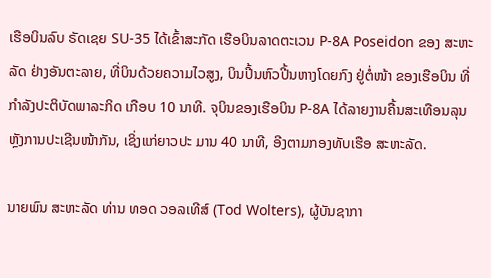ເຮືອບິນລົບ ຣັດເຊຍ SU-35 ໄດ້ເຂົ້າສະກັດ ເຮືອບິນລາດຕະເວນ P-8A Poseidon ຂອງ ສະຫະລັດ ຢ່າງອັນຕະລາຍ, ທີ່ບິນດ້ວຍຄວາມໄວສູງ, ບິນປີ້ນຫົວປີ້ນຫາງໂດຍກົງ ຢູ່ຕໍ່ໜ້າ ຂອງເຮືອບິນ ທີ່ກຳລັງປະຕິບັດພາລະກິດ ເກືອບ 10 ນາທີ. ຈຸບິນຂອງເຮືອບິນ P-8A ໄດ້ລາຍງານຄື້ນສະເທືອນລຸນຫຼັງການປະເຊີນໜ້າກັນ, ເຊິ່ງແກ່ຍາວປະ ມານ 40 ນາທີ, ອີງຕາມກອງທັບເຮືອ ສະຫະລັດ.

ນາຍພົນ ສະຫະລັດ ທ່ານ ທອດ ວອລເທີສ໌ (Tod Wolters), ຜູ້ບັນຊາກາ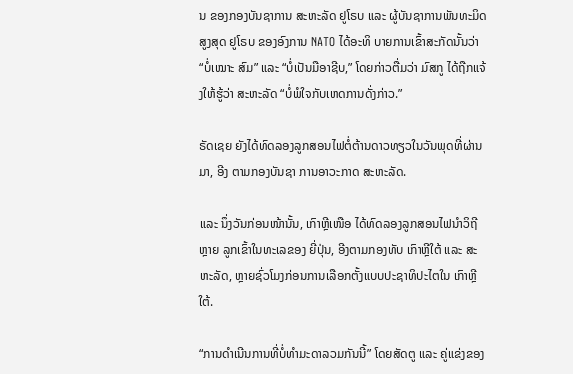ນ ຂອງກອງບັນຊາການ ສະຫະລັດ ຢູໂຣບ ແລະ ຜູ້ບັນຊາການພັນທະມິດສູງສຸດ ຢູໂຣບ ຂອງອົງການ NATO ໄດ້ອະທິ ບາຍການເຂົ້າສະກັດນັ້ນວ່າ “ບໍ່ເໝາະ ສົມ” ແລະ “ບໍ່ເປັນມືອາຊີບ,” ໂດຍກ່າວຕື່ມວ່າ ມົສກູ ໄດ້ຖືກແຈ້ງໃຫ້ຮູ້ວ່າ ສະຫະລັດ “ບໍ່ພໍໃຈກັບເຫດການດັ່ງກ່າວ.”

ຣັດເຊຍ ຍັງໄດ້ທົດລອງລູກສອນໄຟຕໍ່ຕ້ານດາວທຽວໃນວັນພຸດທີ່ຜ່ານມາ, ອີງ ຕາມກອງບັນຊາ ການອາວະກາດ ສະຫະລັດ.

ແລະ ນຶ່ງວັນກ່ອນໜ້ານັ້ນ, ເກົາຫຼີເໜືອ ໄດ້ທົດລອງລູກສອນໄຟນຳວິຖີຫຼາຍ ລູກເຂົ້າໃນທະເລຂອງ ຍີ່ປຸ່ນ, ອີງຕາມກອງທັບ ເກົາຫຼີໃຕ້ ແລະ ສະຫະລັດ, ຫຼາຍຊົ່ວໂມງກ່ອນການເລືອກຕັ້ງແບບປະຊາທິປະໄຕໃນ ເກົາຫຼີໃຕ້.

“ການດຳເນີນການທີ່ບໍ່ທຳມະດາລວມກັນນີ້” ໂດຍສັດຕູ ແລະ ຄູ່ແຂ່ງຂອງ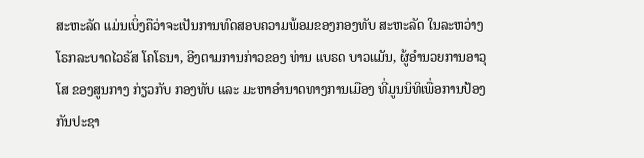ສະຫະລັດ ແມ່ນເບິ່ງຄືວ່າຈະເປັນການທົດສອບຄວາມພ້ອມຂອງກອງທັບ ສະຫະລັດ ໃນລະຫວ່າງໂຣກລະບາດໄວຣັສ ໂຄໂຣນາ, ອີງຕາມການກ່າວຂອງ ທ່ານ ແບຣດ ບາວແມັນ, ຜູ້ອຳນວຍການອາວຸໂສ ຂອງສູນກາງ ກ່ຽວກັບ ກອງທັບ ແລະ ມະຫາອຳນາດທາງການເມືອງ ທີ່ມູນນິທິເພື່ອການປ້ອງກັນປະຊາ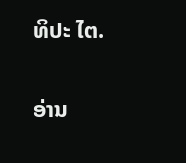ທິປະ ໄຕ.

ອ່ານ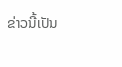ຂ່າວນີ້ເປັນ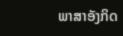ພາສາອັງກິດ